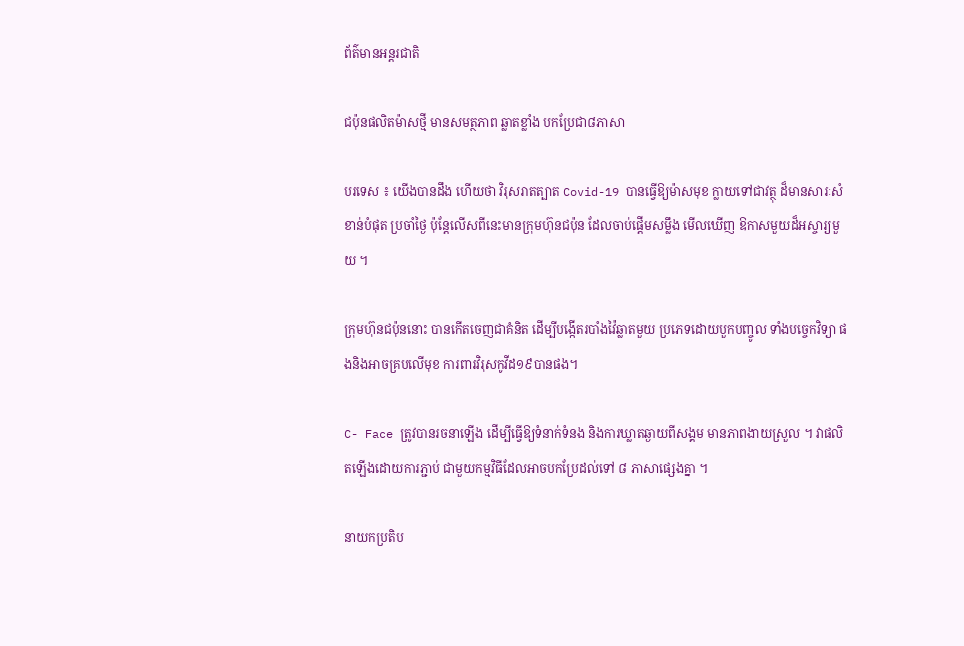ព័ត៌មានអន្តរជាតិ

ជប៉ុនផលិតម៉ាសថ្មី មានសមត្ថភាព ឆ្លាតខ្លាំង បកប្រែជា៨ភាសា

បរទេស ៖ យើងបានដឹង ហើយថា វិរុសរាតត្បាត Covid-19 បានធ្វើឱ្យម៉ាសមុខ ក្លាយទៅជាវត្ថុ ដ៏មានសារៈសំខាន់បំផុត ប្រចាំថ្ងៃ ប៉ុន្តែលើសពីនេះមានក្រុមហ៊ុនជប៉ុន ដែលចាប់ផ្តើមសម្លឹង មើលឃើញ ឱកាសមួយដ៏អស្ចារ្យមួយ ។

ក្រុមហ៊ុនជប៉ុននោះ បានកើតចេញជាគំនិត ដើម្បីបង្កើតរបាំងវ៉ៃឆ្លាតមួយ ប្រភេទដោយបួកបញ្ចូល ទាំងបច្ចេកវិទ្យា ផងនិងអាចគ្របលើមុខ ការពារវិរុសកូវីដ១៩បានផង។

C- Face ត្រូវបានរចនាឡើង ដើម្បីធ្វើឱ្យទំនាក់ទំនង និងការឃ្លាតឆ្ងាយពីសង្គម មានភាពងាយស្រួល ។ វាផលិតឡើងដោយការភ្ជាប់ ជាមួយកម្មវិធីដែលអាចបកប្រែដល់ទៅ ៨ ភាសាផ្សេងគ្នា ។

នាយកប្រតិប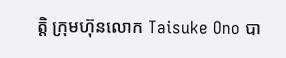ត្តិ ក្រុមហ៊ុនលោក Taisuke Ono បា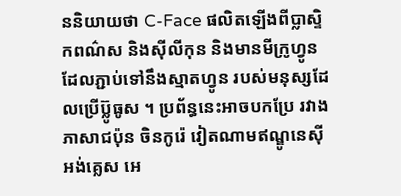ននិយាយថា C-Face ផលិតឡើងពីប្លាស្ទិកពណ៌ស និងស៊ីលីកុន និងមានមីក្រូហ្វូន ដែលភ្ជាប់ទៅនឹងស្មាតហ្វូន របស់មនុស្សដែលប្រើប៊្លូធូស ។ ប្រព័ន្ធនេះអាចបកប្រែ រវាងភាសាជប៉ុន ចិនកូរ៉េ វៀតណាមឥណ្ឌូនេស៊ី អង់គ្លេស អេ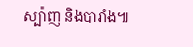ស្ប៉ាញ និងបារាំង៕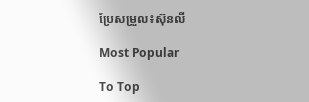ប្រែសម្រួល៖ស៊ុនលី

Most Popular

To Top